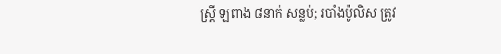ស្ត្រី ឡពាង ៨នាក់ សន្លប់; របាំងប៉ូលិស ត្រូវ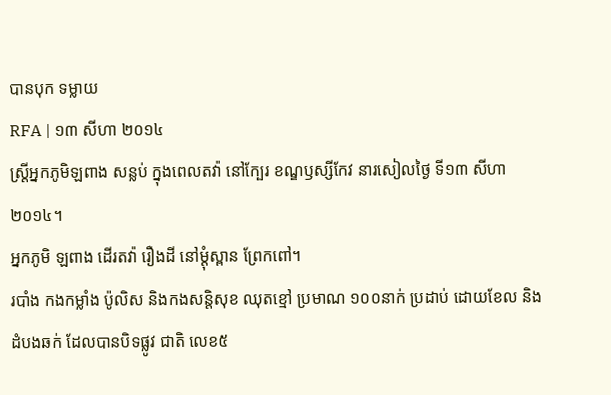បានបុក ទម្លាយ
RFA | ១៣ សីហា ២០១៤
ស្ត្រីអ្នកភូមិឡពាង សន្លប់ ក្នុងពេលតវ៉ា នៅក្បែរ ខណ្ឌឫស្សីកែវ នារសៀលថ្ងៃ ទី១៣ សីហា ២០១៤។
អ្នកភូមិ ឡពាង ដើរតវ៉ា រឿងដី នៅម្ដុំស្ពាន ព្រែកពៅ។
របាំង កងកម្លាំង ប៉ូលិស និងកងសន្តិសុខ ឈុតខ្មៅ ប្រមាណ ១០០នាក់ ប្រដាប់ ដោយខែល និងដំបងឆក់ ដែលបានបិទផ្លូវ ជាតិ លេខ៥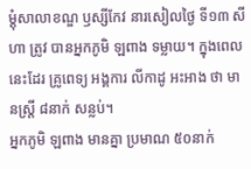ម្ដុំសាលាខណ្ឌ ឫស្សីកែវ នារសៀលថ្ងៃ ទី១៣ សីហា ត្រូវ បានអ្នកភូមិ ឡពាង ទម្លាយ។ ក្នុងពេលនេះដែរ គ្រូពេទ្យ អង្គការ លីកាដូ អះអាង ថា មានស្ត្រី ៨នាក់ សន្លប់។
អ្នកភូមិ ឡពាង មានគ្នា ប្រមាណ ៥០នាក់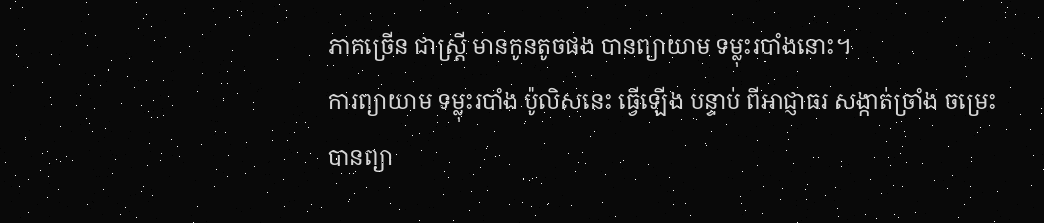ភាគច្រើន ជាស្ត្រី មានកូនតូចផង បានព្យាយាម ទម្លុះរបាំងនោះ។
ការព្យាយាម ទម្លុះរបាំង ប៉ូលិសនេះ ធ្វើឡើង បន្ទាប់ ពីអាជ្ញាធរ សង្កាត់ច្រាំង ចម្រេះ បានព្យា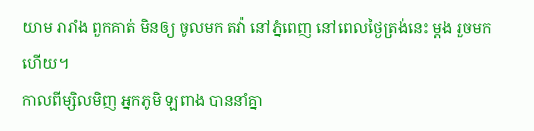យាម រារាំង ពួកគាត់ មិនឲ្យ ចូលមក តវ៉ា នៅភ្នំពេញ នៅពេលថ្ងៃត្រង់នេះ ម្ដង រួចមកហើយ។
កាលពីម្សិលមិញ អ្នកភូមិ ឡពាង បាននាំគ្នា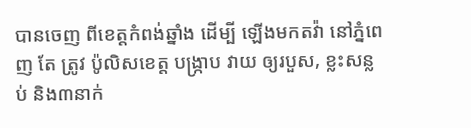បានចេញ ពីខេត្តកំពង់ឆ្នាំង ដើម្បី ឡើងមកតវ៉ា នៅភ្នំពេញ តែ ត្រូវ ប៉ូលិសខេត្ត បង្ក្រាប វាយ ឲ្យរបួស, ខ្លះសន្លប់ និង៣នាក់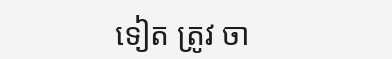ទៀត ត្រូវ ចា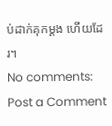ប់ដាក់គុកម្ដង ហើយដែរ។
No comments:
Post a Comment